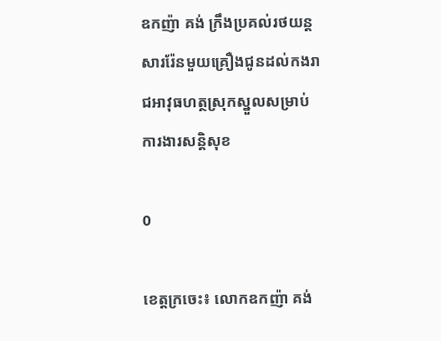ឧកញ៉ា គង់ ក្រឹងប្រគល់រថយន្តសាររ៉ែនមួយគ្រឿងជូនដល់កងរាជអាវុធហត្ថស្រុកស្នួលសម្រាប់ការងារសន្តិសុខ

0

ខេត្តក្រចេះ៖ លោកឧកញ៉ា គង់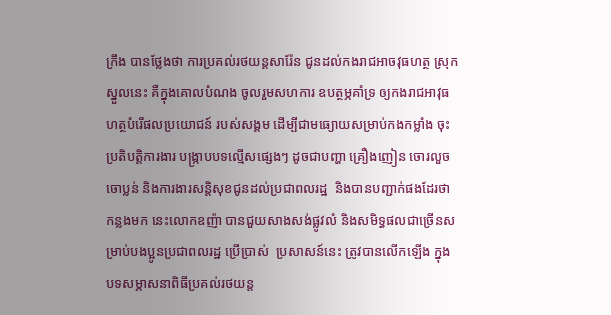ក្រឹង បានថ្លែងថា ការប្រគល់រថយន្តសារ៉ែន ជូនដល់កងរាជអាចវុធហត្ថ ស្រុកស្នួលនេះ គឺក្នុងគោលបំណង ចូលរួមសហការ ឧបត្ថម្ភគាំទ្រ ឲ្យកងរាជអាវុធហត្ថបំរើផលប្រយោជន៍ របស់សង្គម ដើម្បីជាមធ្យោយសម្រាប់កងកម្លាំង ចុះប្រតិបត្តិការងារ បង្រ្កាបបទល្មើសផ្សេងៗ ដូចជាបញ្ហា គ្រឿងញៀន ចោរលួចចោប្លន់ និងការងារសន្តិសុខជូនដល់ប្រជាពលរដ្ឋ  និងបានបញ្ជាក់ផងដែរថា កន្លងមក នេះលោកឧញ៉ា បានជួយសាងសង់ផ្លូវលំ និងសមិទ្ធផលជាច្រើនសម្រាប់បងប្អូនប្រជាពលរដ្ឋ ប្រើប្រាស់  ប្រសាសន៍នេះ ត្រូវបានលើកឡើង ក្នុងបទសម្ភាសនាពិធីប្រគល់រថយន្ត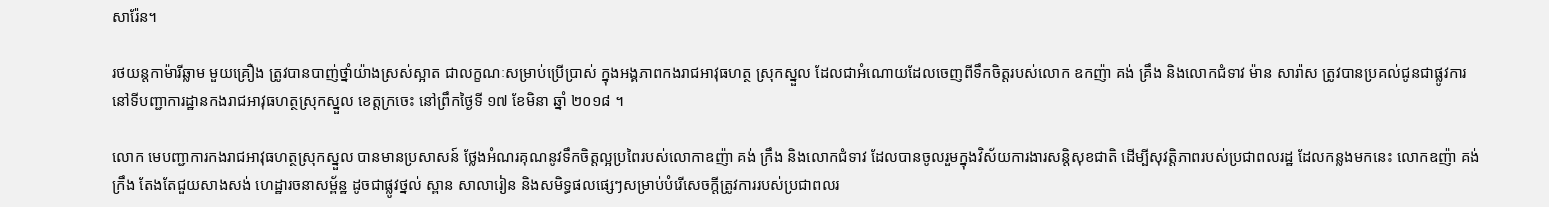សារ៉ែន។

រថយន្តកាម៉ារីឆ្លាម មួយគ្រឿង ត្រូវបានបាញ់ថ្នាំយ៉ាងស្រស់ស្អាត ជាលក្ខណៈសម្រាប់ប្រើប្រាស់ ក្នុងអង្គភាពកងរាជអាវុធហត្ថ ស្រុកស្នួល ដែលជាអំណោយដែលចេញពីទឹកចិត្តរបស់លោក ឧកញ៉ា គង់ គ្រឹង និងលោកជំទាវ ម៉ាន សារ៉ាស ត្រូវបានប្រគល់ជូនជាផ្លូវការ នៅទីបញ្ជាការដ្ឋានកងរាជអាវុធហត្ថស្រុកស្នួល ខេត្តក្រចេះ នៅព្រឹកថ្ងៃទី ១៧ ខែមិនា ឆ្នាំ ២០១៨ ។

លោក មេបញ្ជាការកងរាជអាវុធហត្ថស្រុកស្នួល បានមានប្រសាសន៍ ថ្លែងអំណរគុណនូវទឹកចិត្តល្អប្រពៃរបស់លោកាឧញ៉ា គង់ ក្រឹង និងលោកជំទាវ ដែលបានចូលរួមក្នុងវិស័យការងារសន្តិសុខជាតិ ដើម្បីសុវត្តិភាពរបស់ប្រជាពលរដ្ឋ ដែលកន្លងមកនេះ លោកឧញ៉ា គង់ ក្រឹង តែងតែជួយសាងសង់ ហេដ្ឋារចនាសម្ព័ន្ឋ ដូចជាផ្លូវថ្នល់ ស្ពាន សាលារៀន និងសមិទ្ធផលផ្សេៗសម្រាប់បំរើសេចក្តីត្រូវការរបស់ប្រជាពលរ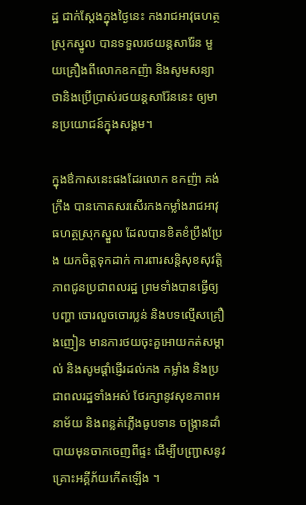ដ្ឋ ជាក់ស្តែងក្នុងថ្ងៃនេះ កងរាជអាវុធហត្ថស្រុកស្នូល បានទទួលរថយន្តសារ៉ែន មួយគ្រឿងពីលោកឧកញ៉ា និងសូមសន្យាថានិងប្រើប្រាស់រថយន្តសារ៉ែននេះ ឲ្យមានប្រយោជន៍ក្នុងសង្គម។

ក្នុងឳកាសនេះផងដែរលោក ឧកញ៉ា គង់ ក្រឹង បានកោតសរសើរកងកម្លាំងរាជអាវុធហត្ថស្រុកស្នួល ដែលបានខិតខំប្រឹងប្រែង យកចិត្តទុកដាក់ ការពារសន្តិសុខសុវត្តិភាពជូនប្រជាពលរដ្ឋ ព្រមទាំងបានធ្វើឲ្យបញ្ហា ចោរលួចចោរប្លន់ និងបទល្មើសគ្រឿងញៀន មានការថយចុះគួអោយកត់សម្គាល់ និងសូមផ្តាំផ្ញើរដល់កង កម្លាំង និងប្រជាពលរដ្ឋទាំងអស់ ថែរក្សានូវសុខភាពអនាម័យ និងពន្លត់ភ្លើងធូបទាន ចង្រ្កានដាំបាយមុនចាកចេញពីផ្ទះ ដើម្បីបញ្ជ្រាសនូវគ្រោះអគ្គីភ័យកើតឡើង ។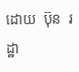ដោយ  ប៊ុន  រដ្ឋា